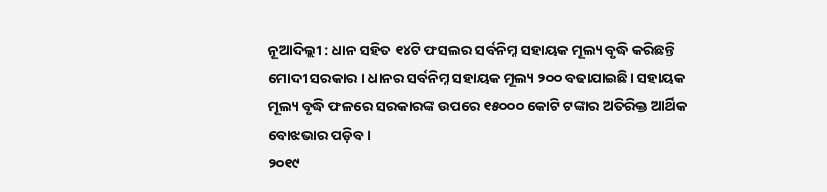ନୂଆଦିଲ୍ଲୀ : ଧାନ ସହିତ ୧୪ଟି ଫସଲର ସର୍ବନିମ୍ନ ସହାୟକ ମୂଲ୍ୟ ବୃଦ୍ଧି କରିଛନ୍ତି ମୋଦୀ ସରକାର । ଧାନର ସର୍ବନିମ୍ନ ସହାୟକ ମୂଲ୍ୟ ୨୦୦ ବଢାଯାଇଛି। ସହାୟକ ମୂଲ୍ୟ ବୃଦ୍ଧି ଫଳରେ ସରକାରଙ୍କ ଉପରେ ୧୫୦୦୦ କୋଟି ଟଙ୍କାର ଅତିରିକ୍ତ ଆର୍ଥିକ ବୋଝଭାର ପଡ଼ିବ।
୨୦୧୯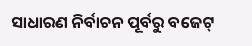ସାଧାରଣ ନିର୍ବାଚନ ପୂର୍ବରୁ ବଜେଟ୍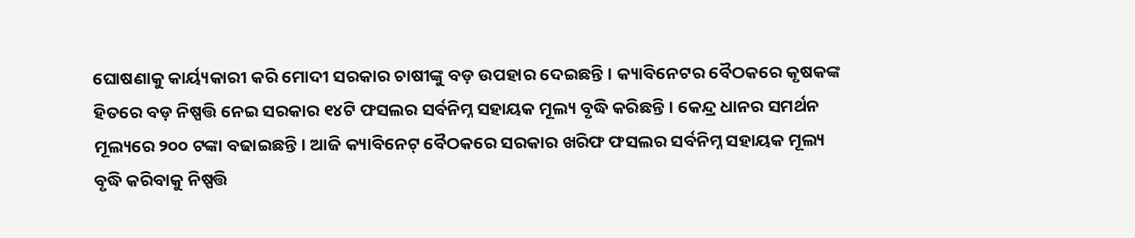ଘୋଷଣାକୁ କାର୍ୟ୍ୟକାରୀ କରି ମୋଦୀ ସରକାର ଚାଷୀଙ୍କୁ ବଡ଼ ଉପହାର ଦେଇଛନ୍ତି। କ୍ୟାବିନେଟର ବୈଠକରେ କୃଷକଙ୍କ ହିତରେ ବଡ଼ ନିଷ୍ପତ୍ତି ନେଇ ସରକାର ୧୪ଟି ଫସଲର ସର୍ବନିମ୍ନ ସହାୟକ ମୂଲ୍ୟ ବୃଦ୍ଧି କରିଛନ୍ତି। କେନ୍ଦ୍ର ଧାନର ସମର୍ଥନ ମୂଲ୍ୟରେ ୨୦୦ ଟଙ୍କା ବଢାଇଛନ୍ତି। ଆଜି କ୍ୟାବିନେଟ୍ ବୈଠକରେ ସରକାର ଖରିଫ ଫସଲର ସର୍ବନିମ୍ନ ସହାୟକ ମୂଲ୍ୟ ବୃଦ୍ଧି କରିବାକୁ ନିଷ୍ପତ୍ତି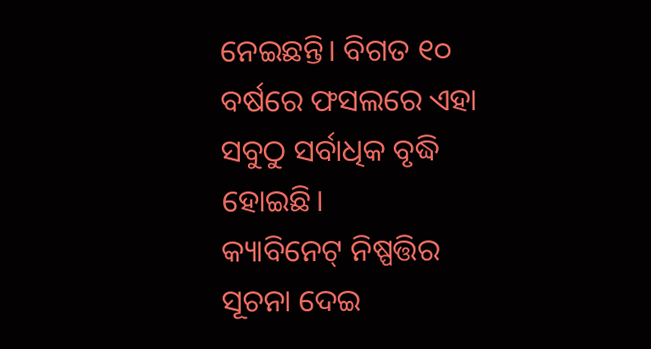ନେଇଛନ୍ତି। ବିଗତ ୧୦ ବର୍ଷରେ ଫସଲରେ ଏହା ସବୁଠୁ ସର୍ବାଧିକ ବୃଦ୍ଧି ହୋଇଛି।
କ୍ୟାବିନେଟ୍ ନିଷ୍ପତ୍ତିର ସୂଚନା ଦେଇ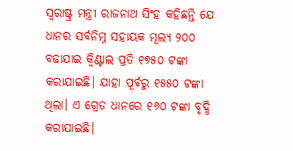ସ୍ଵରାଷ୍ଟ୍ର ମନ୍ତ୍ରୀ ରାଜନାଥ ସିଂହ କହିଛନ୍ତି ଯେ ଧାନର ସର୍ବନିମ୍ନ ସହାୟକ ମୂଲ୍ୟ ୨୦୦ ବଢାଯାଇ କ୍ଵିଣ୍ଟାଲ ପ୍ରତି ୧୭୫୦ ଟଙ୍କା କରାଯାଇଛି। ଯାହା ପୂର୍ବରୁ ୧୫୫୦ ଟଙ୍କା ଥିଲା। ଏ ଗ୍ରେଡ ଧାନରେ ୧୬୦ ଟଙ୍କା ବୃଦ୍ଧି କରାଯାଇଛି।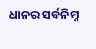ଧାନର ସର୍ବନିମ୍ନ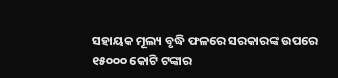ସହାୟକ ମୂଲ୍ୟ ବୃଦ୍ଧି ଫଳରେ ସରକାରଙ୍କ ଉପରେ ୧୫୦୦୦ କୋଟି ଟଙ୍କାର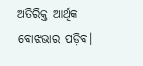ଅତିରିକ୍ତ ଆର୍ଥିକ ବୋଝଭାର ପଡ଼ିବ।